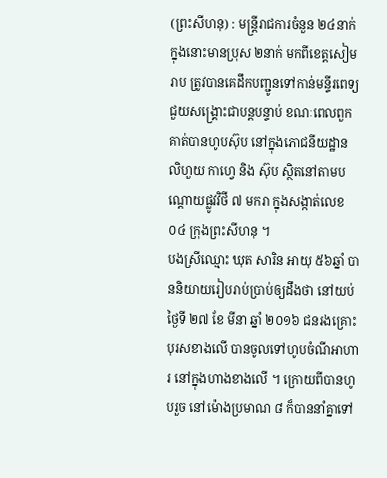(ព្រះសីហនុ) : មន្ត្រីរាជការចំនួន ២៤នាក់ ក្នុងនោះមានប្រុស ២នាក់ មកពីខេត្តសៀមរាប ត្រូវបានគេដឹកបញ្ជូនទៅកាន់មន្ទីរពេទ្យ ជួយសង្គ្រោះជាបន្តបន្ទាប់ ខណៈពេលពួកគាត់បានហូបស៊ុប នៅក្នុងភោជនីយដ្ឋាន លិហួយ កាហ្វេ និង ស៊ុប ស្ថិតនៅតាមបណ្តោយផ្លូវវិថី ៧ មករា ក្នុងសង្កាត់លេខ ០៤ ក្រុងព្រះសីហនុ ។
បងស្រីឈ្មោះ ឃុត សារិន អាយុ ៥៦ឆ្នាំ បាននិយាយរៀបរាប់ប្រាប់ឲ្យដឹងថា នៅយប់ថ្ងៃទី ២៧ ខែ មីនា ឆ្នាំ ២០១៦ ជនរងគ្រោះបុរសខាងលើ បានចូលទៅហូបចំណីអាហារ នៅក្នុងហាងខាងលើ ។ ក្រោយពីបានហូបរួច នៅម៉ោងប្រមាណ ៨ ក៏បាននាំគ្នាទៅ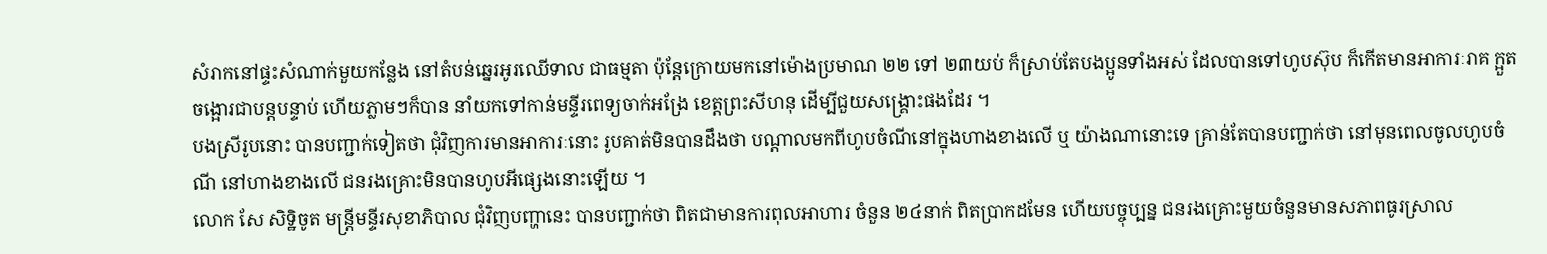សំរាកនៅផ្ទះសំណាក់មួយកន្លែង នៅតំបន់ឆ្នេរអូរឈើទាល ជាធម្មតា ប៉ុន្តែក្រោយមកនៅម៉ោងប្រមាណ ២២ ទៅ ២៣យប់ ក៏ស្រាប់តែបងប្អូនទាំងអស់ ដែលបានទៅហូបស៊ុប ក៏កើតមានអាការៈរាគ ក្អួតចង្អោរជាបន្តបន្ទាប់ ហើយភ្លាមៗក៏បាន នាំយកទៅកាន់មន្ទីរពេទ្យចាក់អង្រែ ខេត្តព្រះសីហនុ ដើម្បីជួយសង្គ្រោះផងដែរ ។
បងស្រីរូបនោះ បានបញ្ជាក់ទៀតថា ជុំវិញការមានអាការៈនោះ រូបគាត់មិនបានដឹងថា បណ្តាលមកពីហូបចំណីនៅក្នុងហាងខាងលើ ឬ យ៉ាងណានោះទេ គ្រាន់តែបានបញ្ជាក់ថា នៅមុនពេលចូលហូបចំណី នៅហាងខាងលើ ជនរងគ្រោះមិនបានហូបអីផ្សេងនោះឡើយ ។
លោក សែ សិទ្ឋិចូត មន្ត្រីមន្ទីរសុខាភិបាល ជុំវិញបញ្ហានេះ បានបញ្ជាក់ថា ពិតជាមានការពុលអាហារ ចំនួន ២៤នាក់ ពិតប្រាកដមែន ហើយបច្ចុប្បន្ន ជនរងគ្រោះមួយចំនួនមានសភាពធូរស្រាល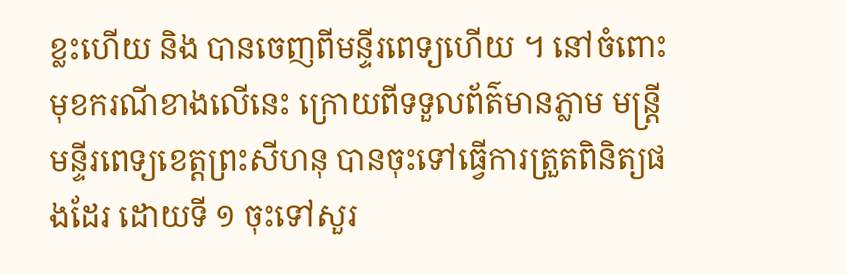ខ្លះហើយ និង បានចេញពីមន្ទីរពេទ្យហើយ ។ នៅចំពោះមុខករណីខាងលើនេះ ក្រោយពីទទួលព័ត៌មានភ្លាម មន្ត្រីមន្ទីរពេទ្យខេត្តព្រះសីហនុ បានចុះទៅធ្វើការត្រួតពិនិត្យផងដែរ ដោយទី ១ ចុះទៅសួរ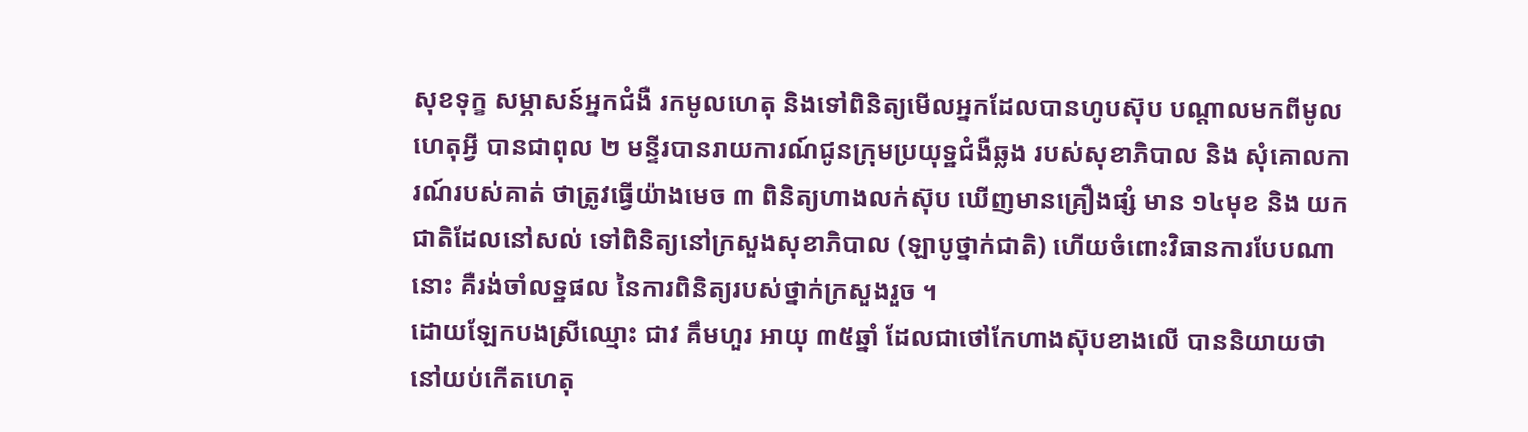សុខទុក្ខ សម្ភាសន៍អ្នកជំងឺ រកមូលហេតុ និងទៅពិនិត្យមើលអ្នកដែលបានហូបស៊ុប បណ្តាលមកពីមូលហេតុអ្វី បានជាពុល ២ មន្ទីរបានរាយការណ៍ជូនក្រុមប្រយុទ្ឋជំងឺឆ្លង របស់សុខាភិបាល និង សុំគោលការណ៍របស់គាត់ ថាត្រូវធ្វើយ៉ាងមេច ៣ ពិនិត្យហាងលក់ស៊ុប ឃើញមានគ្រឿងផ្សំ មាន ១៤មុខ និង យកជាតិដែលនៅសល់ ទៅពិនិត្យនៅក្រសួងសុខាភិបាល (ឡាបូថ្នាក់ជាតិ) ហើយចំពោះវិធានការបែបណានោះ គឺរង់ចាំលទ្ឋផល នៃការពិនិត្យរបស់ថ្នាក់ក្រសួងរួច ។
ដោយឡែកបងស្រីឈ្មោះ ជាវ គឹមហួរ អាយុ ៣៥ឆ្នាំ ដែលជាថៅកែហាងស៊ុបខាងលើ បាននិយាយថា នៅយប់កើតហេតុ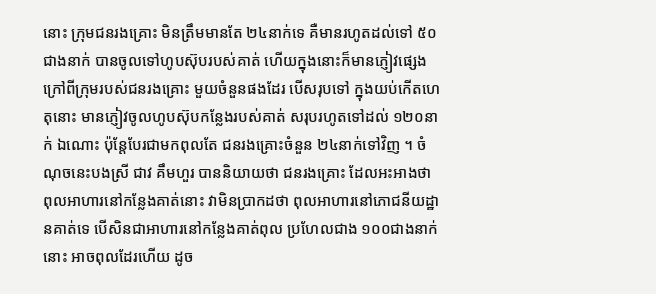នោះ ក្រុមជនរងគ្រោះ មិនត្រឹមមានតែ ២៤នាក់ទេ គឺមានរហូតដល់ទៅ ៥០ជាងនាក់ បានចូលទៅហូបស៊ុបរបស់គាត់ ហើយក្នុងនោះក៏មានភ្ញៀវផ្សេង ក្រៅពីក្រុមរបស់ជនរងគ្រោះ មួយចំនួនផងដែរ បើសរុបទៅ ក្នុងយប់កើតហេតុនោះ មានភ្ញៀវចូលហូបស៊ុបកន្លែងរបស់គាត់ សរុបរហូតទៅដល់ ១២០នាក់ ឯណោះ ប៉ុន្តែបែរជាមកពុលតែ ជនរងគ្រោះចំនួន ២៤នាក់ទៅវិញ ។ ចំណុចនេះបងស្រី ជាវ គឹមហួរ បាននិយាយថា ជនរងគ្រោះ ដែលអះអាងថាពុលអាហារនៅកន្លែងគាត់នោះ វាមិនប្រាកដថា ពុលអាហារនៅភោជនីយដ្ឋានគាត់ទេ បើសិនជាអាហារនៅកន្លែងគាត់ពុល ប្រហែលជាង ១០០ជាងនាក់នោះ អាចពុលដែរហើយ ដូច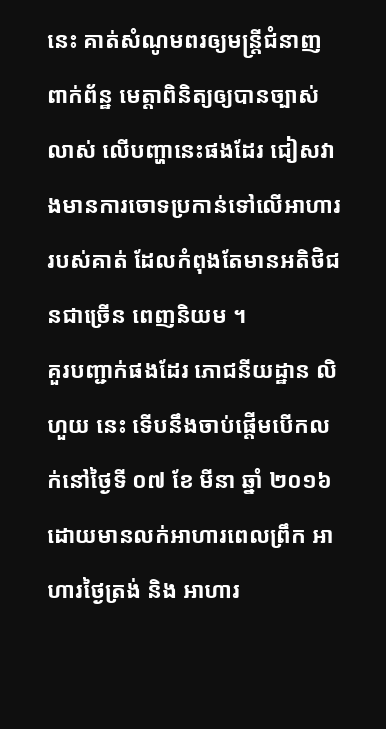នេះ គាត់សំណូមពរឲ្យមន្ត្រីជំនាញពាក់ព័ន្ឋ មេត្តាពិនិត្យឲ្យបានច្បាស់លាស់ លើបញ្ហានេះផងដែរ ជៀសវាងមានការចោទប្រកាន់ទៅលើអាហាររបស់គាត់ ដែលកំពុងតែមានអតិថិជនជាច្រើន ពេញនិយម ។
គួរបញ្ជាក់ផងដែរ ភោជនីយដ្ឋាន លិហួយ នេះ ទើបនឹងចាប់ផ្តើមបើកលក់នៅថ្ងៃទី ០៧ ខែ មីនា ឆ្នាំ ២០១៦ ដោយមានលក់អាហារពេលព្រឹក អាហារថ្ងៃត្រង់ និង អាហារ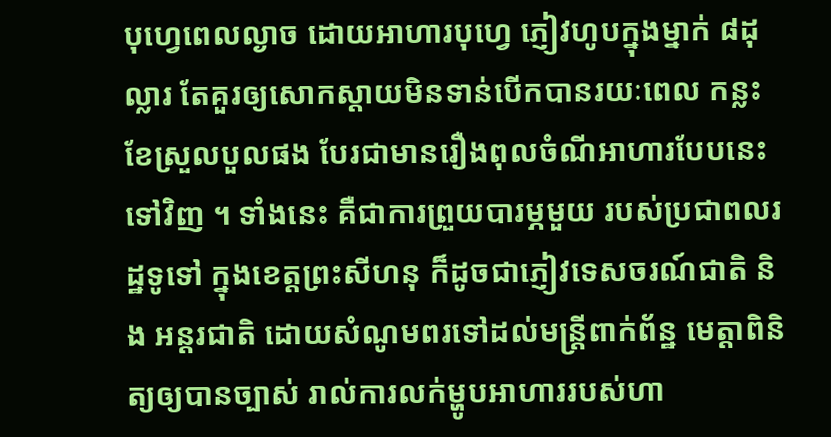បុហ្វេពេលល្ងាច ដោយអាហារបុហ្វេ ភ្ញៀវហូបក្នុងម្នាក់ ៨ដុល្លារ តែគួរឲ្យសោកស្តាយមិនទាន់បើកបានរយៈពេល កន្លះខែស្រួលបួលផង បែរជាមានរឿងពុលចំណីអាហារបែបនេះទៅវិញ ។ ទាំងនេះ គឺជាការព្រួយបារម្ភមួយ របស់ប្រជាពលរដ្ឋទូទៅ ក្នុងខេត្តព្រះសីហនុ ក៏ដូចជាភ្ញៀវទេសចរណ៍ជាតិ និង អន្តរជាតិ ដោយសំណូមពរទៅដល់មន្ត្រីពាក់ព័ន្ឋ មេត្តាពិនិត្យឲ្យបានច្បាស់ រាល់ការលក់ម្ហូបអាហាររបស់ហា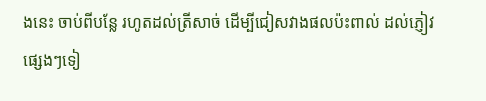ងនេះ ចាប់ពីបន្លែ រហូតដល់ត្រីសាច់ ដើម្បីជៀសវាងផលប៉ះពាល់ ដល់ភ្ញៀវផ្សេងៗទៀ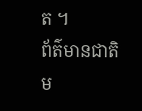ត ។
ព័ត៌មានជាតិ
ម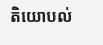តិយោបល់